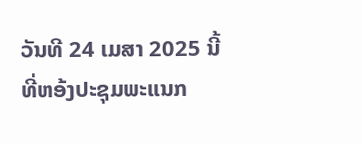ວັນທີ 24 ເມສາ 2025 ນີ້ ທີ່ຫອ້ງປະຊຸມພະແນກ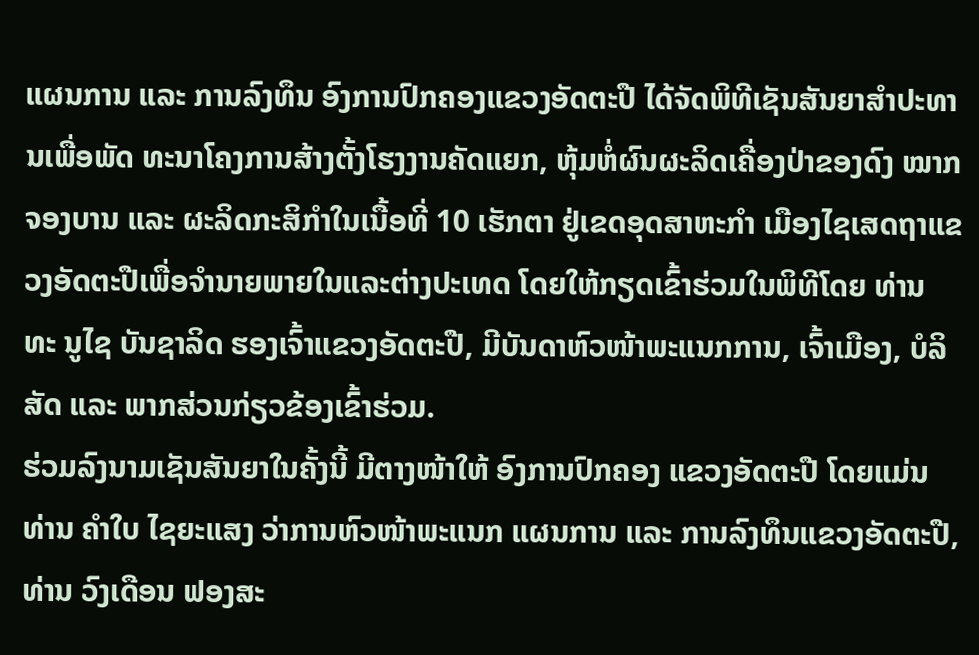ແຜນການ ແລະ ການລົງທຶນ ອົງການປົກຄອງແຂວງອັດຕະປື ໄດ້ຈັດພິທີເຊັນສັນຍາສຳປະທານເພື່ອພັດ ທະນາໂຄງການສ້າງຕັ້ງໂຮງງານຄັດແຍກ, ຫຸ້ມຫໍ່ຜົນຜະລິດເຄື່ອງປ່າຂອງດົງ ໝາກຈອງບານ ແລະ ຜະລິດກະສິກຳໃນເນື້ອທີ່ 10 ເຮັກຕາ ຢູ່ເຂດອຸດສາຫະກຳ ເມືອງໄຊເສດຖາແຂວງອັດຕະປືເພື່ອຈໍານາຍພາຍໃນແລະຕ່າງປະເທດ ໂດຍໃຫ້ກຽດເຂົ້າຮ່ວມໃນພິທີໂດຍ ທ່ານ ທະ ນູໄຊ ບັນຊາລິດ ຮອງເຈົ້າແຂວງອັດຕະປື, ມີບັນດາຫົວໜ້າພະແນກການ, ເຈົ້າເມືອງ, ບໍລິສັດ ແລະ ພາກສ່ວນກ່ຽວຂ້ອງເຂົ້າຮ່ວມ.
ຮ່ວມລົງນາມເຊັນສັນຍາໃນຄັ້ງນີ້ ມີຕາງໜ້າໃຫ້ ອົງການປົກຄອງ ແຂວງອັດຕະປື ໂດຍແມ່ນ ທ່ານ ຄໍາໃບ ໄຊຍະແສງ ວ່າການຫົວໜ້າພະແນກ ແຜນການ ແລະ ການລົງທຶນແຂວງອັດຕະປື, ທ່ານ ວົງເດືອນ ຟອງສະ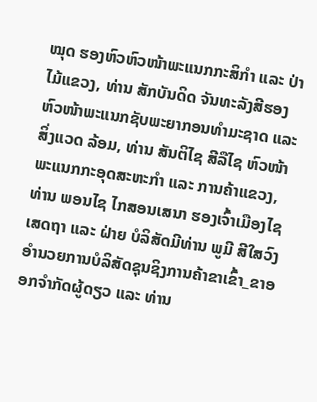ໝຸດ ຮອງຫົວຫົວໜ້າພະແນກກະສິກຳ ແລະ ປ່າ ໄມ້ແຂວງ, ທ່ານ ສັກບັນດິດ ຈັນທະລັງສີຮອງ ຫົວໜ້າພະແນກຊັບພະຍາກອນທໍາມະຊາດ ແລະ ສິ່ງແວດ ລ້ອມ, ທ່ານ ສັນຕິໄຊ ສີລືໄຊ ຫົວໜ້າພະແນກກະອຸດສະຫະກຳ ແລະ ການຄ້າແຂວງ, ທ່ານ ພອນໄຊ ໄກສອນເສນາ ຮອງເຈົ້າເມືອງໄຊເສດຖາ ແລະ ຝ່າຍ ບໍລິສັດມີທ່ານ ພູມີ ສີໃສວົງ ອໍານວຍການບໍລິສັດຊຸນຊິງການຄ້າຂາເຂົ້າ_ຂາອອກຈຳກັດຜູ້ດຽວ ແລະ ທ່ານ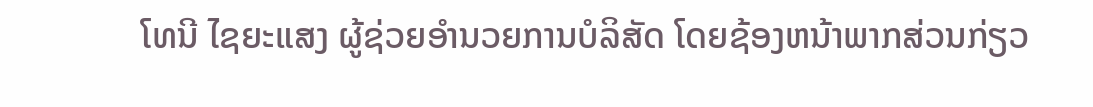ໂທນີ ໄຊຍະແສງ ຜູ້ຊ່ວຍອໍານວຍການບໍລິສັດ ໂດຍຊ້ອງຫນ້າພາກສ່ວນກ່ຽວ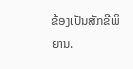ຂ້ອງເປັນສັກຂີພິຍານ.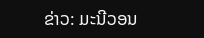ຂ່າວ: ມະນີວອນ